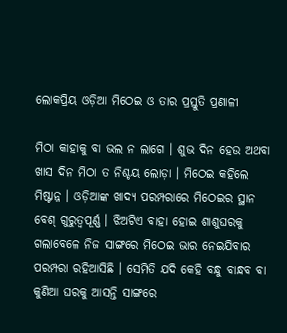ଲୋକପ୍ରିୟ ଓଡ଼ିଆ ମିଠେଇ ଓ ତାର ପ୍ରସ୍ତୁତି ପ୍ରଣାଳୀ

ମିଠା କାହାକୁ ବା ଭଲ ନ ଲାଗେ । ଶୁଭ ଦିନ ହେଉ ଅଥବା ଖାସ ଦିନ ମିଠା ତ ନିଶ୍ଚୟ ଲୋଡ଼ା । ମିଠେଇ କହିଲେ ମିଷ୍ଟାନ୍ନ । ଓଡ଼ିଆଙ୍କ ଖାଦ୍ୟ ପରମ୍ପରାରେ ମିଠେଇର ସ୍ଥାନ ବେଶ୍ ଗୁରୁତ୍ୱପୂର୍ଣ୍ଣ । ଝିଅଟିଏ ବାହା ହୋଇ ଶାଶୁଘରକୁ ଗଲାବେଳେ ନିଜ ସାଙ୍ଗରେ ମିଠେଇ ଭାର ନେଇଯିବାର ପରମ୍ପରା ରହିଆସିଛି । ସେମିତି ଯଦି କେହି ବନ୍ଧୁ ବାନ୍ଧବ ବା କୁଣିଆ ଘରକୁ ଆସନ୍ତି ସାଙ୍ଗରେ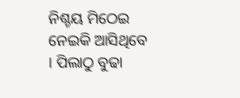ନିଶ୍ଚୟ ମିଠେଇ ନେଇକି ଆସିଥିବେ । ପିଲାଠୁ ବୁଢା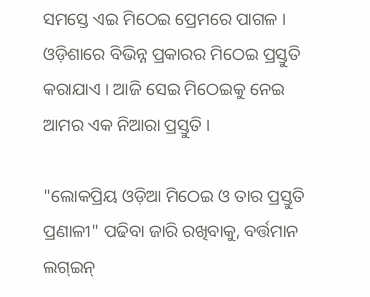ସମସ୍ତେ ଏଇ ମିଠେଇ ପ୍ରେମରେ ପାଗଳ । ଓଡ଼ିଶାରେ ବିଭିନ୍ନ ପ୍ରକାରର ମିଠେଇ ପ୍ରସ୍ତୁତି କରାଯାଏ । ଆଜି ସେଇ ମିଠେଇକୁ ନେଇ ଆମର ଏକ ନିଆରା ପ୍ରସ୍ତୁତି ।

"ଲୋକପ୍ରିୟ ଓଡ଼ିଆ ମିଠେଇ ଓ ତାର ପ୍ରସ୍ତୁତି ପ୍ରଣାଳୀ" ପଢିବା ଜାରି ରଖିବାକୁ, ବର୍ତ୍ତମାନ ଲଗ୍ଇନ୍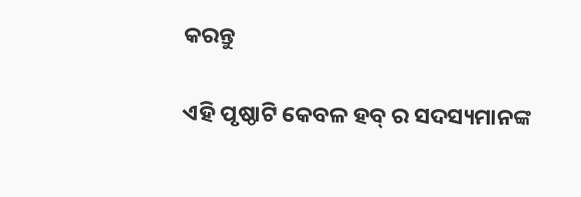କରନ୍ତୁ

ଏହି ପୃଷ୍ଠାଟି କେବଳ ହବ୍ ର ସଦସ୍ୟମାନଙ୍କ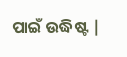ପାଇଁ ଉଦ୍ଧିଷ୍ଟ |